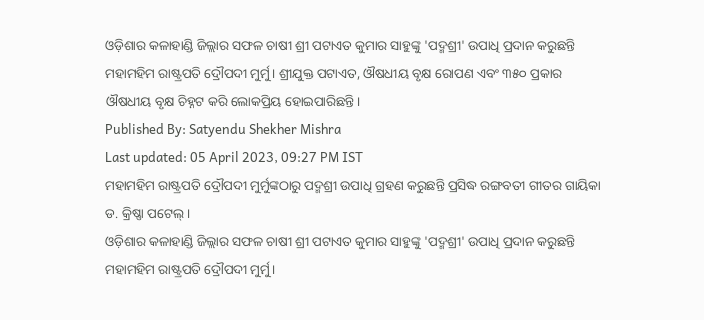ଓଡ଼ିଶାର କଳାହାଣ୍ଡି ଜିଲ୍ଲାର ସଫଳ ଚାଷୀ ଶ୍ରୀ ପଟାଏତ କୁମାର ସାହୁଙ୍କୁ 'ପଦ୍ମଶ୍ରୀ' ଉପାଧି ପ୍ରଦାନ କରୁଛନ୍ତି ମହାମହିମ ରାଷ୍ଟ୍ରପତି ଦ୍ରୌପଦୀ ମୁର୍ମୁ। ଶ୍ରୀଯୁକ୍ତ ପଟାଏତ, ଔଷଧୀୟ ବୃକ୍ଷ ରୋପଣ ଏବଂ ୩୫୦ ପ୍ରକାର ଔଷଧୀୟ ବୃକ୍ଷ ଚିହ୍ନଟ କରି ଲୋକପ୍ରିୟ ହୋଇପାରିଛନ୍ତି।
Published By: Satyendu Shekher Mishra
Last updated: 05 April 2023, 09:27 PM IST
ମହାମହିମ ରାଷ୍ଟ୍ରପତି ଦ୍ରୌପଦୀ ମୁର୍ମୁଙ୍କଠାରୁ ପଦ୍ମଶ୍ରୀ ଉପାଧି ଗ୍ରହଣ କରୁଛନ୍ତି ପ୍ରସିଦ୍ଧ ରଙ୍ଗବତୀ ଗୀତର ଗାୟିକା ଡ. କ୍ରିଷ୍ଣା ପଟେଲ୍।
ଓଡ଼ିଶାର କଳାହାଣ୍ଡି ଜିଲ୍ଲାର ସଫଳ ଚାଷୀ ଶ୍ରୀ ପଟାଏତ କୁମାର ସାହୁଙ୍କୁ 'ପଦ୍ମଶ୍ରୀ' ଉପାଧି ପ୍ରଦାନ କରୁଛନ୍ତି ମହାମହିମ ରାଷ୍ଟ୍ରପତି ଦ୍ରୌପଦୀ ମୁର୍ମୁ।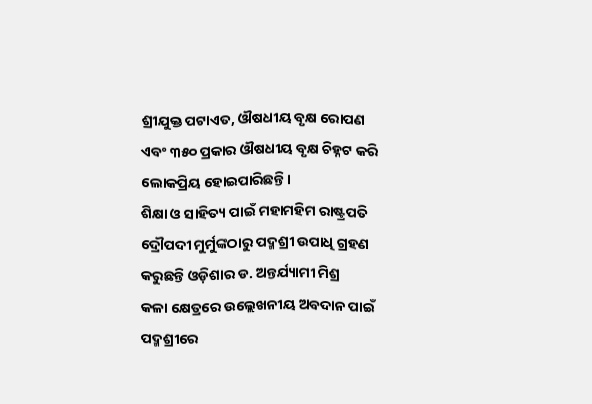ଶ୍ରୀଯୁକ୍ତ ପଟାଏତ, ଔଷଧୀୟ ବୃକ୍ଷ ରୋପଣ ଏବଂ ୩୫୦ ପ୍ରକାର ଔଷଧୀୟ ବୃକ୍ଷ ଚିହ୍ନଟ କରି ଲୋକପ୍ରିୟ ହୋଇପାରିଛନ୍ତି।
ଶିକ୍ଷା ଓ ସାହିତ୍ୟ ପାଇଁ ମହାମହିମ ରାଷ୍ଟ୍ରପତି ଦ୍ରୌପଦୀ ମୁର୍ମୁଙ୍କଠାରୁ ପଦ୍ମଶ୍ରୀ ଉପାଧି ଗ୍ରହଣ କରୁଛନ୍ତି ଓଡ଼ିଶାର ଡ. ଅନ୍ତର୍ଯ୍ୟାମୀ ମିଶ୍ର
କଳା କ୍ଷେତ୍ରରେ ଉଲ୍ଲେଖନୀୟ ଅବଦାନ ପାଇଁ ପଦ୍ମଶ୍ରୀରେ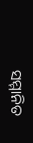ସମ୍ମାନିତ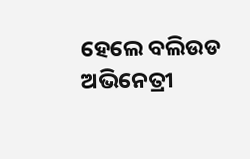ହେଲେ ବଲିଉଡ ଅଭିନେତ୍ରୀ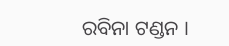ରବିନା ଟଣ୍ଡନ ।